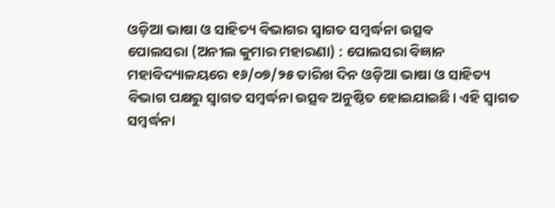ଓଡ଼ିଆ ଭାଷା ଓ ସାହିତ୍ୟ ବିଭାଗର ସ୍ୱାଗତ ସମ୍ବର୍ଦ୍ଧନା ଉତ୍ସବ
ପୋଲସରା (ଅନୀଲ କୁମାର ମହାରଣା) : ପୋଲସରା ବିଜ୍ଞାନ ମହାବିଦ୍ୟାଳୟରେ ୧୬/୦୭/୨୫ ତାରିଖ ଦିନ ଓଡ଼ିଆ ଭାଷା ଓ ସାହିତ୍ୟ ବିଭାଗ ପକ୍ଷରୁ ସ୍ବାଗତ ସମ୍ବର୍ଦ୍ଧନା ଉତ୍ସବ ଅନୁଷ୍ଠିତ ହୋଇଯାଇଛି। ଏହି ସ୍ବାଗତ ସମ୍ବର୍ଦ୍ଧନା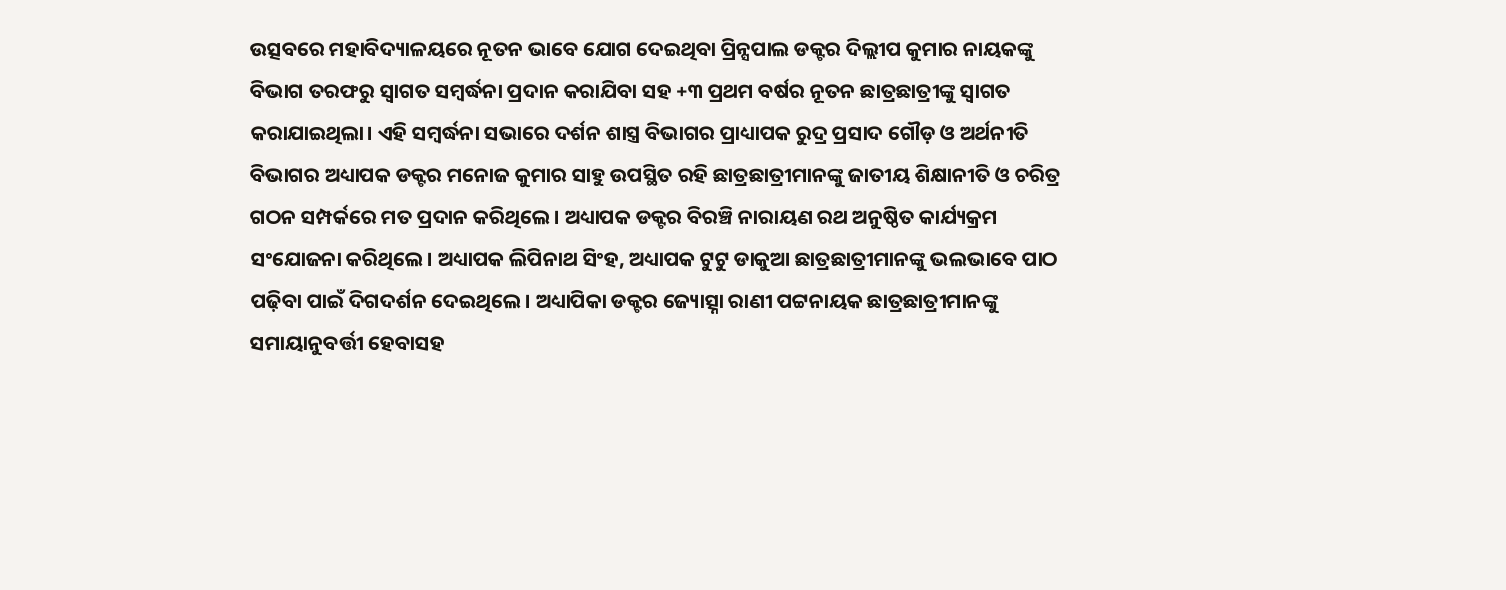ଉତ୍ସବରେ ମହାବିଦ୍ୟାଳୟରେ ନୂତନ ଭାବେ ଯୋଗ ଦେଇଥିବା ପ୍ରିନ୍ସପାଲ ଡକ୍ଟର ଦିଲ୍ଲୀପ କୁମାର ନାୟକଙ୍କୁ ବିଭାଗ ତରଫରୁ ସ୍ବାଗତ ସମ୍ବର୍ଦ୍ଧନା ପ୍ରଦାନ କରାଯିବା ସହ +୩ ପ୍ରଥମ ବର୍ଷର ନୂତନ ଛାତ୍ରଛାତ୍ରୀଙ୍କୁ ସ୍ବାଗତ କରାଯାଇଥିଲା। ଏହି ସମ୍ବର୍ଦ୍ଧନା ସଭାରେ ଦର୍ଶନ ଶାସ୍ତ୍ର ବିଭାଗର ପ୍ରାଧ୍ୟାପକ ରୁଦ୍ର ପ୍ରସାଦ ଗୌଡ଼ ଓ ଅର୍ଥନୀତି ବିଭାଗର ଅଧ୍ୟାପକ ଡକ୍ଟର ମନୋଜ କୁମାର ସାହୁ ଉପସ୍ଥିତ ରହି ଛାତ୍ରଛାତ୍ରୀମାନଙ୍କୁ ଜାତୀୟ ଶିକ୍ଷାନୀତି ଓ ଚରିତ୍ର ଗଠନ ସମ୍ପର୍କରେ ମତ ପ୍ରଦାନ କରିଥିଲେ। ଅଧ୍ୟାପକ ଡକ୍ଟର ବିରଞ୍ଚି ନାରାୟଣ ରଥ ଅନୁଷ୍ଠିତ କାର୍ଯ୍ୟକ୍ରମ ସଂଯୋଜନା କରିଥିଲେ। ଅଧ୍ୟାପକ ଲିପିନାଥ ସିଂହ, ଅଧ୍ୟାପକ ଟୁଟୁ ଡାକୁଆ ଛାତ୍ରଛାତ୍ରୀମାନଙ୍କୁ ଭଲଭାବେ ପାଠ ପଢ଼ିବା ପାଇଁ ଦିଗଦର୍ଶନ ଦେଇଥିଲେ। ଅଧ୍ୟାପିକା ଡକ୍ଟର ଜ୍ୟୋତ୍ସ୍ନା ରାଣୀ ପଟ୍ଟନାୟକ ଛାତ୍ରଛାତ୍ରୀମାନଙ୍କୁ ସମାୟାନୁବର୍ତ୍ତୀ ହେବାସହ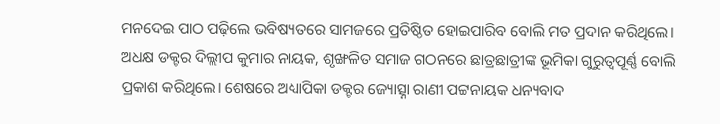ମନଦେଇ ପାଠ ପଢ଼ିଲେ ଭବିଷ୍ୟତରେ ସାମଜରେ ପ୍ରତିଷ୍ଠିତ ହୋଇପାରିବ ବୋଲି ମତ ପ୍ରଦାନ କରିଥିଲେ। ଅଧକ୍ଷ ଡକ୍ଟର ଦିଲ୍ଲୀପ କୁମାର ନାୟକ, ଶୃଙ୍ଖଳିତ ସମାଜ ଗଠନରେ ଛାତ୍ରଛାତ୍ରୀଙ୍କ ଭୂମିକା ଗୁରୁତ୍ୱପୂର୍ଣ୍ଣ ବୋଲି ପ୍ରକାଶ କରିଥିଲେ। ଶେଷରେ ଅଧ୍ୟାପିକା ଡକ୍ଟର ଜ୍ୟୋତ୍ସ୍ନା ରାଣୀ ପଟ୍ଟନାୟକ ଧନ୍ୟବାଦ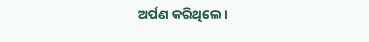ଅର୍ପଣ କରିଥିଲେ।